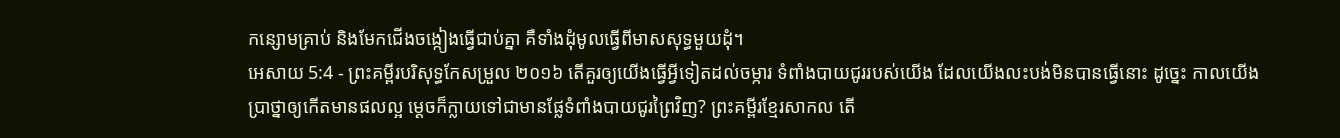កន្សោមគ្រាប់ និងមែកជើងចង្កៀងធ្វើជាប់គ្នា គឺទាំងដុំមូលធ្វើពីមាសសុទ្ធមួយដុំ។
អេសាយ 5:4 - ព្រះគម្ពីរបរិសុទ្ធកែសម្រួល ២០១៦ តើគួរឲ្យយើងធ្វើអ្វីទៀតដល់ចម្ការ ទំពាំងបាយជូររបស់យើង ដែលយើងលះបង់មិនបានធ្វើនោះ ដូច្នេះ កាលយើងប្រាថ្នាឲ្យកើតមានផលល្អ ម្តេចក៏ក្លាយទៅជាមានផ្លែទំពាំងបាយជូរព្រៃវិញ? ព្រះគម្ពីរខ្មែរសាកល តើ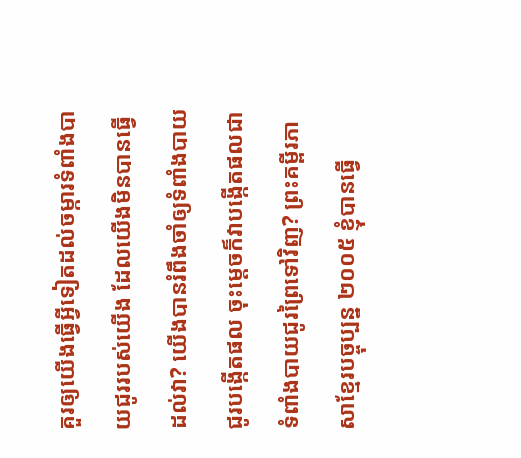គួរឲ្យយើងធ្វើអ្វីទៀតដល់ចម្ការទំពាំងបាយជូររបស់យើង ដែលយើងមិនបានធ្វើដល់វា? យើងបានរំពឹងចាំឲ្យទំពាំងបាយជូរបង្កើតផល ចុះម្ដេចក៏វាបង្កើតផលជាទំពាំងបាយជូរព្រៃទៅវិញ? ព្រះគម្ពីរភាសាខ្មែរបច្ចុប្បន្ន ២០០៥ ខ្ញុំបានធ្វើ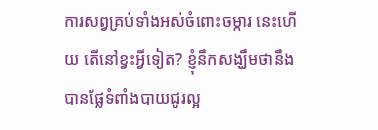ការសព្វគ្រប់ទាំងអស់ចំពោះចម្ការ នេះហើយ តើនៅខ្វះអ្វីទៀត? ខ្ញុំនឹកសង្ឃឹមថានឹងបានផ្លែទំពាំងបាយជូរល្អ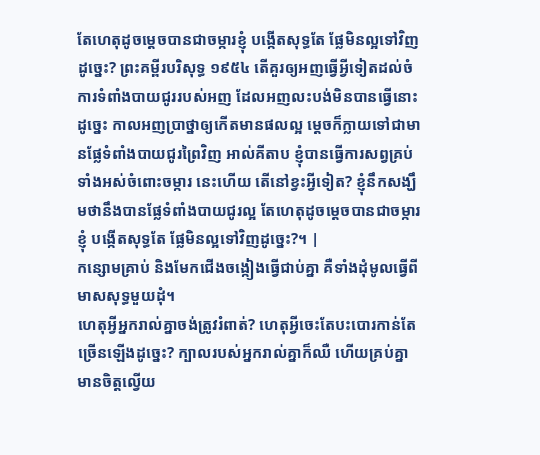តែហេតុដូចម្ដេចបានជាចម្ការខ្ញុំ បង្កើតសុទ្ធតែ ផ្លែមិនល្អទៅវិញដូច្នេះ? ព្រះគម្ពីរបរិសុទ្ធ ១៩៥៤ តើគួរឲ្យអញធ្វើអ្វីទៀតដល់ចំការទំពាំងបាយជូររបស់អញ ដែលអញលះបង់មិនបានធ្វើនោះ ដូច្នេះ កាលអញប្រាថ្នាឲ្យកើតមានផលល្អ ម្តេចក៏ក្លាយទៅជាមានផ្លែទំពាំងបាយជូរព្រៃវិញ អាល់គីតាប ខ្ញុំបានធ្វើការសព្វគ្រប់ទាំងអស់ចំពោះចម្ការ នេះហើយ តើនៅខ្វះអ្វីទៀត? ខ្ញុំនឹកសង្ឃឹមថានឹងបានផ្លែទំពាំងបាយជូរល្អ តែហេតុដូចម្ដេចបានជាចម្ការខ្ញុំ បង្កើតសុទ្ធតែ ផ្លែមិនល្អទៅវិញដូច្នេះ?។ |
កន្សោមគ្រាប់ និងមែកជើងចង្កៀងធ្វើជាប់គ្នា គឺទាំងដុំមូលធ្វើពីមាសសុទ្ធមួយដុំ។
ហេតុអ្វីអ្នករាល់គ្នាចង់ត្រូវរំពាត់? ហេតុអ្វីចេះតែបះបោរកាន់តែច្រើនឡើងដូច្នេះ? ក្បាលរបស់អ្នករាល់គ្នាក៏ឈឺ ហើយគ្រប់គ្នាមានចិត្តល្វើយ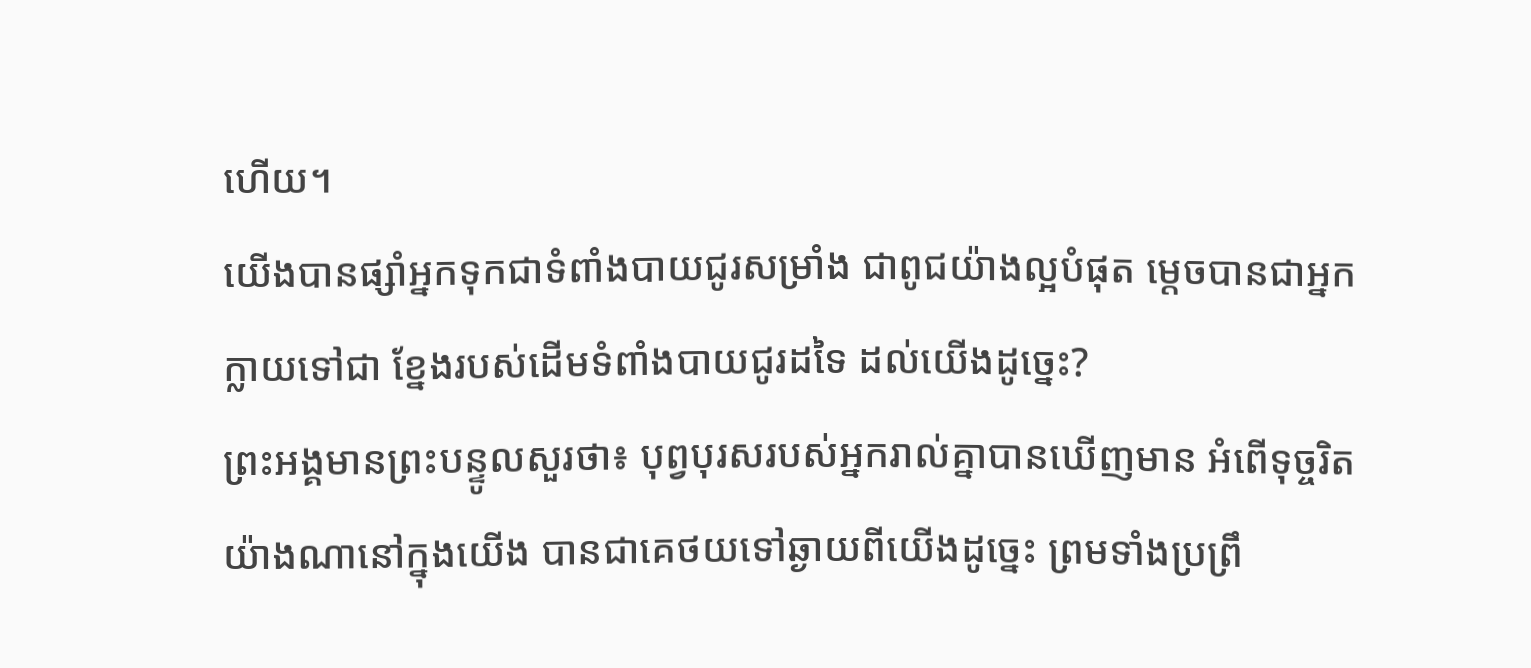ហើយ។
យើងបានផ្សាំអ្នកទុកជាទំពាំងបាយជូរសម្រាំង ជាពូជយ៉ាងល្អបំផុត ម្តេចបានជាអ្នកក្លាយទៅជា ខ្នែងរបស់ដើមទំពាំងបាយជូរដទៃ ដល់យើងដូច្នេះ?
ព្រះអង្គមានព្រះបន្ទូលសួរថា៖ បុព្វបុរសរបស់អ្នករាល់គ្នាបានឃើញមាន អំពើទុច្ចរិតយ៉ាងណានៅក្នុងយើង បានជាគេថយទៅឆ្ងាយពីយើងដូច្នេះ ព្រមទាំងប្រព្រឹ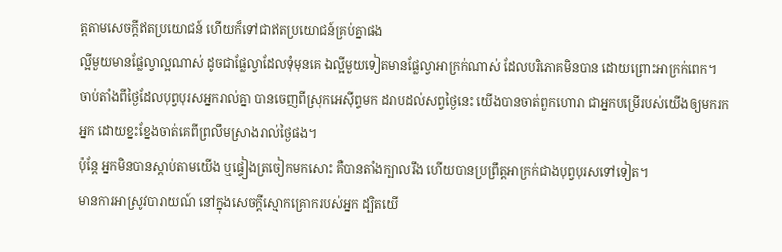ត្តតាមសេចក្ដីឥតប្រយោជន៍ ហើយក៏ទៅជាឥតប្រយោជន៍គ្រប់គ្នាផង
ល្អីមួយមានផ្លែល្វាល្អណាស់ ដូចជាផ្លែល្វាដែលទុំមុនគេ ឯល្អីមួយទៀតមានផ្លែល្វាអាក្រក់ណាស់ ដែលបរិភោគមិនបាន ដោយព្រោះអាក្រក់ពេក។
ចាប់តាំងពីថ្ងៃដែលបុព្វបុរសអ្នករាល់គ្នា បានចេញពីស្រុកអេស៊ីព្ទមក ដរាបដល់សព្វថ្ងៃនេះ យើងបានចាត់ពួកហោរា ជាអ្នកបម្រើរបស់យើងឲ្យមករកអ្នក ដោយខ្នះខ្នែងចាត់គេពីព្រលឹមស្រាងរាល់ថ្ងៃផង។
ប៉ុន្តែ អ្នកមិនបានស្តាប់តាមយើង ឬផ្ទៀងត្រចៀកមកសោះ គឺបានតាំងក្បាលរឹង ហើយបានប្រព្រឹត្តអាក្រក់ជាងបុព្វបុរសទៅទៀត។
មានការអាស្រូវបារាយណ៍ នៅក្នុងសេចក្ដីស្មោកគ្រោករបស់អ្នក ដ្បិតយើ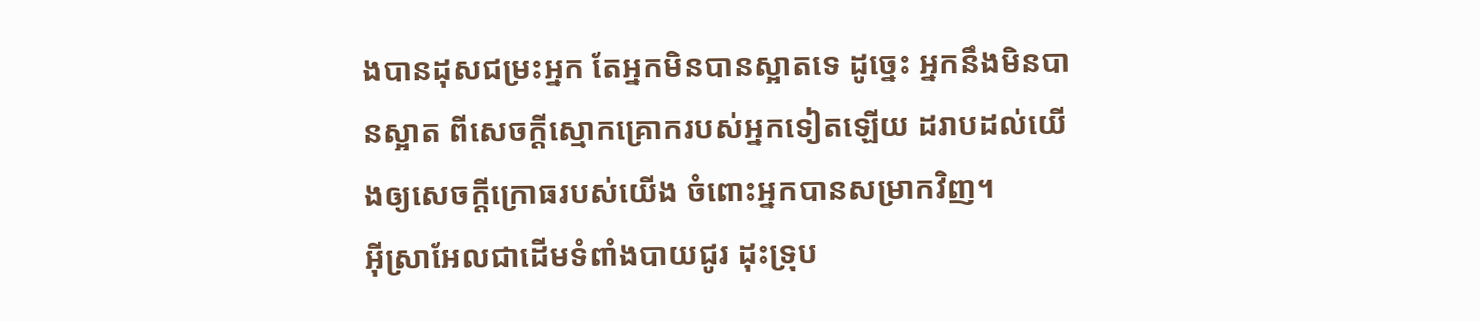ងបានដុសជម្រះអ្នក តែអ្នកមិនបានស្អាតទេ ដូច្នេះ អ្នកនឹងមិនបានស្អាត ពីសេចក្ដីស្មោកគ្រោករបស់អ្នកទៀតឡើយ ដរាបដល់យើងឲ្យសេចក្ដីក្រោធរបស់យើង ចំពោះអ្នកបានសម្រាកវិញ។
អ៊ីស្រាអែលជាដើមទំពាំងបាយជូរ ដុះទ្រុប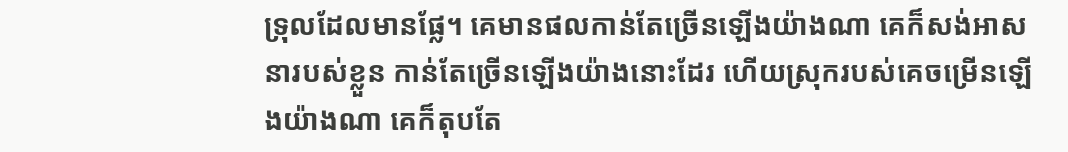ទ្រុលដែលមានផ្លែ។ គេមានផលកាន់តែច្រើនឡើងយ៉ាងណា គេក៏សង់អាសនារបស់ខ្លួន កាន់តែច្រើនឡើងយ៉ាងនោះដែរ ហើយស្រុករបស់គេចម្រើនឡើងយ៉ាងណា គេក៏តុបតែ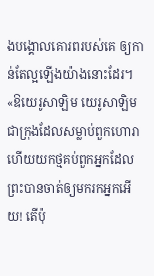ងបង្គោលគោរពរបស់គេ ឲ្យកាន់តែល្អឡើងយ៉ាងនោះដែរ។
«ឱយេរូសាឡិម យេរូសាឡិមជាក្រុងដែលសម្លាប់ពួកហោរា ហើយយកថ្មគប់ពួកអ្នកដែលព្រះបានចាត់ឲ្យមករកអ្នកអើយ! តើប៉ុ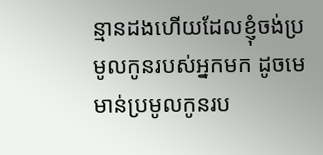ន្មានដងហើយដែលខ្ញុំចង់ប្រមូលកូនរបស់អ្នកមក ដូចមេមាន់ប្រមូលកូនរប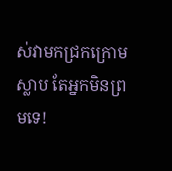ស់វាមកជ្រកក្រោមស្លាប តែអ្នកមិនព្រមទេ!